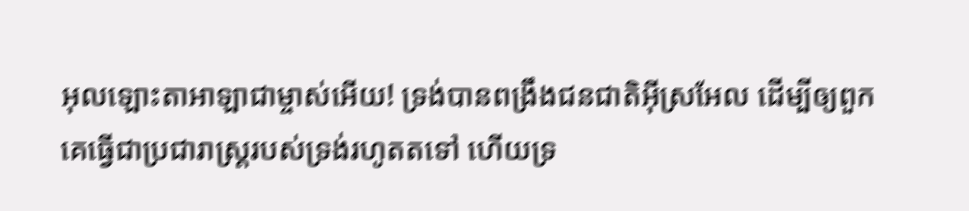អុលឡោះតាអាឡាជាម្ចាស់អើយ! ទ្រង់បានពង្រឹងជនជាតិអ៊ីស្រអែល ដើម្បីឲ្យពួកគេធ្វើជាប្រជារាស្ត្ររបស់ទ្រង់រហូតតទៅ ហើយទ្រ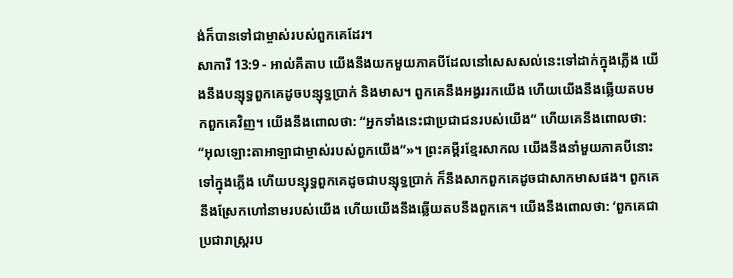ង់ក៏បានទៅជាម្ចាស់របស់ពួកគេដែរ។
សាការី 13:9 - អាល់គីតាប យើងនឹងយកមួយភាគបីដែលនៅសេសសល់នេះទៅដាក់ក្នុងភ្លើង យើងនឹងបន្សុទ្ធពួកគេដូចបន្សុទ្ធប្រាក់ និងមាស។ ពួកគេនឹងអង្វររកយើង ហើយយើងនឹងឆ្លើយតបមកពួកគេវិញ។ យើងនឹងពោលថា: “អ្នកទាំងនេះជាប្រជាជនរបស់យើង” ហើយគេនឹងពោលថា: “អុលឡោះតាអាឡាជាម្ចាស់របស់ពួកយើង”»។ ព្រះគម្ពីរខ្មែរសាកល យើងនឹងនាំមួយភាគបីនោះទៅក្នុងភ្លើង ហើយបន្សុទ្ធពួកគេដូចជាបន្សុទ្ធប្រាក់ ក៏នឹងសាកពួកគេដូចជាសាកមាសផង។ ពួកគេនឹងស្រែកហៅនាមរបស់យើង ហើយយើងនឹងឆ្លើយតបនឹងពួកគេ។ យើងនឹងពោលថា: ‘ពួកគេជាប្រជារាស្ត្ររប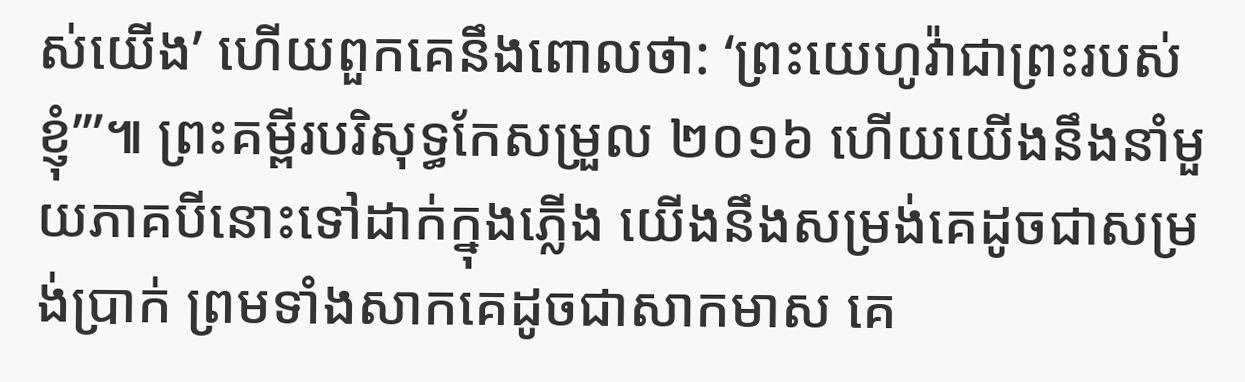ស់យើង’ ហើយពួកគេនឹងពោលថា: ‘ព្រះយេហូវ៉ាជាព្រះរបស់ខ្ញុំ’”៕ ព្រះគម្ពីរបរិសុទ្ធកែសម្រួល ២០១៦ ហើយយើងនឹងនាំមួយភាគបីនោះទៅដាក់ក្នុងភ្លើង យើងនឹងសម្រង់គេដូចជាសម្រង់ប្រាក់ ព្រមទាំងសាកគេដូចជាសាកមាស គេ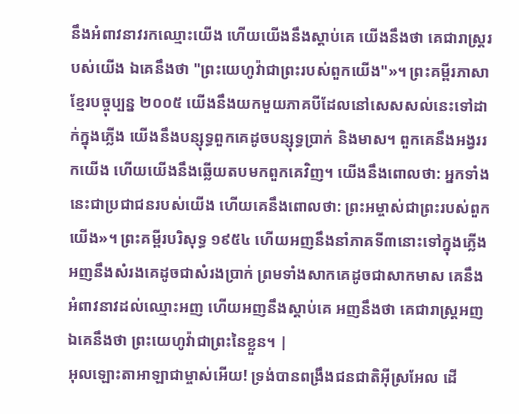នឹងអំពាវនាវរកឈ្មោះយើង ហើយយើងនឹងស្តាប់គេ យើងនឹងថា គេជារាស្ត្ររបស់យើង ឯគេនឹងថា "ព្រះយេហូវ៉ាជាព្រះរបស់ពួកយើង"»។ ព្រះគម្ពីរភាសាខ្មែរបច្ចុប្បន្ន ២០០៥ យើងនឹងយកមួយភាគបីដែលនៅសេសសល់នេះទៅដាក់ក្នុងភ្លើង យើងនឹងបន្សុទ្ធពួកគេដូចបន្សុទ្ធប្រាក់ និងមាស។ ពួកគេនឹងអង្វររកយើង ហើយយើងនឹងឆ្លើយតបមកពួកគេវិញ។ យើងនឹងពោលថា: អ្នកទាំងនេះជាប្រជាជនរបស់យើង ហើយគេនឹងពោលថា: ព្រះអម្ចាស់ជាព្រះរបស់ពួកយើង»។ ព្រះគម្ពីរបរិសុទ្ធ ១៩៥៤ ហើយអញនឹងនាំភាគទី៣នោះទៅក្នុងភ្លើង អញនឹងសំរងគេដូចជាសំរងប្រាក់ ព្រមទាំងសាកគេដូចជាសាកមាស គេនឹងអំពាវនាវដល់ឈ្មោះអញ ហើយអញនឹងស្តាប់គេ អញនឹងថា គេជារាស្ត្រអញ ឯគេនឹងថា ព្រះយេហូវ៉ាជាព្រះនៃខ្លួន។ |
អុលឡោះតាអាឡាជាម្ចាស់អើយ! ទ្រង់បានពង្រឹងជនជាតិអ៊ីស្រអែល ដើ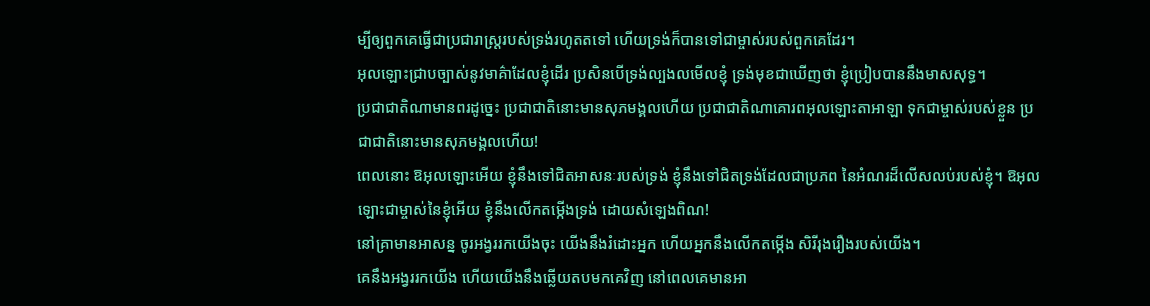ម្បីឲ្យពួកគេធ្វើជាប្រជារាស្ត្ររបស់ទ្រង់រហូតតទៅ ហើយទ្រង់ក៏បានទៅជាម្ចាស់របស់ពួកគេដែរ។
អុលឡោះជ្រាបច្បាស់នូវមាគ៌ាដែលខ្ញុំដើរ ប្រសិនបើទ្រង់ល្បងលមើលខ្ញុំ ទ្រង់មុខជាឃើញថា ខ្ញុំប្រៀបបាននឹងមាសសុទ្ធ។
ប្រជាជាតិណាមានពរដូច្នេះ ប្រជាជាតិនោះមានសុភមង្គលហើយ ប្រជាជាតិណាគោរពអុលឡោះតាអាឡា ទុកជាម្ចាស់របស់ខ្លួន ប្រជាជាតិនោះមានសុភមង្គលហើយ!
ពេលនោះ ឱអុលឡោះអើយ ខ្ញុំនឹងទៅជិតអាសនៈរបស់ទ្រង់ ខ្ញុំនឹងទៅជិតទ្រង់ដែលជាប្រភព នៃអំណរដ៏លើសលប់របស់ខ្ញុំ។ ឱអុលឡោះជាម្ចាស់នៃខ្ញុំអើយ ខ្ញុំនឹងលើកតម្កើងទ្រង់ ដោយសំឡេងពិណ!
នៅគ្រាមានអាសន្ន ចូរអង្វររកយើងចុះ យើងនឹងរំដោះអ្នក ហើយអ្នកនឹងលើកតម្កើង សិរីរុងរឿងរបស់យើង។
គេនឹងអង្វររកយើង ហើយយើងនឹងឆ្លើយតបមកគេវិញ នៅពេលគេមានអា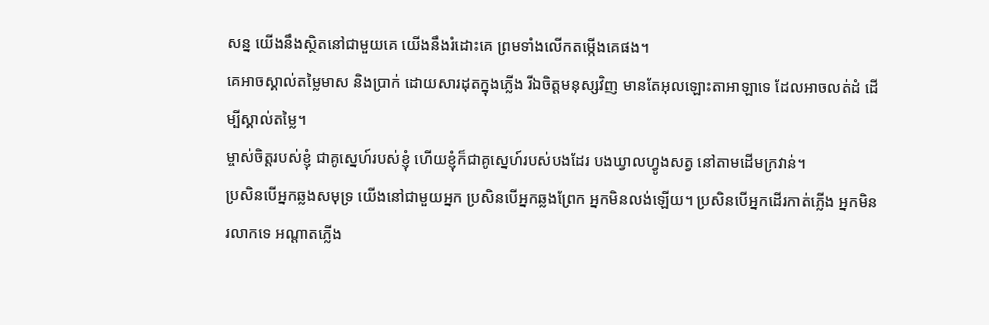សន្ន យើងនឹងស្ថិតនៅជាមួយគេ យើងនឹងរំដោះគេ ព្រមទាំងលើកតម្កើងគេផង។
គេអាចស្គាល់តម្លៃមាស និងប្រាក់ ដោយសារដុតក្នុងភ្លើង រីឯចិត្តមនុស្សវិញ មានតែអុលឡោះតាអាឡាទេ ដែលអាចលត់ដំ ដើម្បីស្គាល់តម្លៃ។
ម្ចាស់ចិត្តរបស់ខ្ញុំ ជាគូស្នេហ៍របស់ខ្ញុំ ហើយខ្ញុំក៏ជាគូស្នេហ៍របស់បងដែរ បងឃ្វាលហ្វូងសត្វ នៅតាមដើមក្រវាន់។
ប្រសិនបើអ្នកឆ្លងសមុទ្រ យើងនៅជាមួយអ្នក ប្រសិនបើអ្នកឆ្លងព្រែក អ្នកមិនលង់ឡើយ។ ប្រសិនបើអ្នកដើរកាត់ភ្លើង អ្នកមិនរលាកទេ អណ្ដាតភ្លើង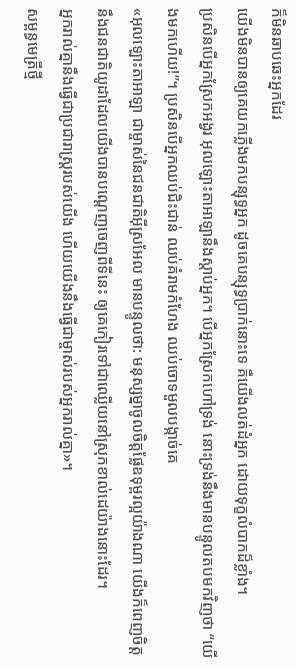ក៏មិនឆាបឆេះអ្នកដែរ
យើងមិនបានឲ្យគេយកភ្លើងមកបន្សុទ្ធអ្នក ដូចគេបន្សុទ្ធប្រាក់នោះទេ គឺយើងលត់ដំអ្នក ដោយទុក្ខលំបាកដ៏ខ្លាំង។
ប្រសិនបើអ្នកស្រែកអង្វរ អុលឡោះតាអាឡានឹងស្តាប់អ្នក។ បើអ្នកស្រែកហៅទ្រង់ នោះទ្រង់នឹងមានបន្ទូលតបមកវិញថា “យើងមកហើយ!”។ ប្រសិនបើអ្នកឈប់ជិះជាន់ ឈប់គំរាមកំហែង ឈប់ចោទមួលបង្កាច់គេ
«អុលឡោះតាអាឡា ជាម្ចាស់នៃជនជាតិអ៊ីស្រអែល មានបន្ទូលថា: មនុស្សម្នាចូលចិត្តផ្លែឧទុម្ពរល្អយ៉ាងណា យើងក៏ពេញចិត្តនឹងជនជាតិយូដាដែលយើងបានបណ្ដេញចេញពីទីនេះ ឲ្យគេកៀរទៅជាឈ្លើយនៅស្រុកខាល់ដេយ៉ាងនោះដែរ។
អ្នករាល់គ្នានឹងធ្វើជាប្រជារាស្ត្ររបស់យើង ហើយយើងនឹងធ្វើជាម្ចាស់របស់អ្នករាល់គ្នា»។
សម្ពន្ធមេត្រីថ្មី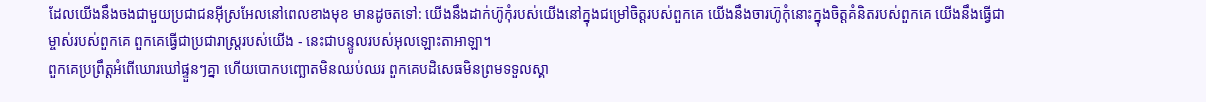ដែលយើងនឹងចងជាមួយប្រជាជនអ៊ីស្រអែលនៅពេលខាងមុខ មានដូចតទៅ: យើងនឹងដាក់ហ៊ូកុំរបស់យើងនៅក្នុងជម្រៅចិត្តរបស់ពួកគេ យើងនឹងចារហ៊ូកុំនោះក្នុងចិត្តគំនិតរបស់ពួកគេ យើងនឹងធ្វើជាម្ចាស់របស់ពួកគេ ពួកគេធ្វើជាប្រជារាស្ត្ររបស់យើង - នេះជាបន្ទូលរបស់អុលឡោះតាអាឡា។
ពួកគេប្រព្រឹត្តអំពើឃោរឃៅផ្ទួនៗគ្នា ហើយបោកបញ្ឆោតមិនឈប់ឈរ ពួកគេបដិសេធមិនព្រមទទួលស្គា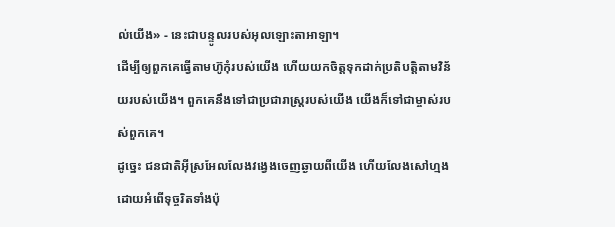ល់យើង» - នេះជាបន្ទូលរបស់អុលឡោះតាអាឡា។
ដើម្បីឲ្យពួកគេធ្វើតាមហ៊ូកុំរបស់យើង ហើយយកចិត្តទុកដាក់ប្រតិបត្តិតាមវិន័យរបស់យើង។ ពួកគេនឹងទៅជាប្រជារាស្ត្ររបស់យើង យើងក៏ទៅជាម្ចាស់របស់ពួកគេ។
ដូច្នេះ ជនជាតិអ៊ីស្រអែលលែងវង្វេងចេញឆ្ងាយពីយើង ហើយលែងសៅហ្មងដោយអំពើទុច្ចរិតទាំងប៉ុ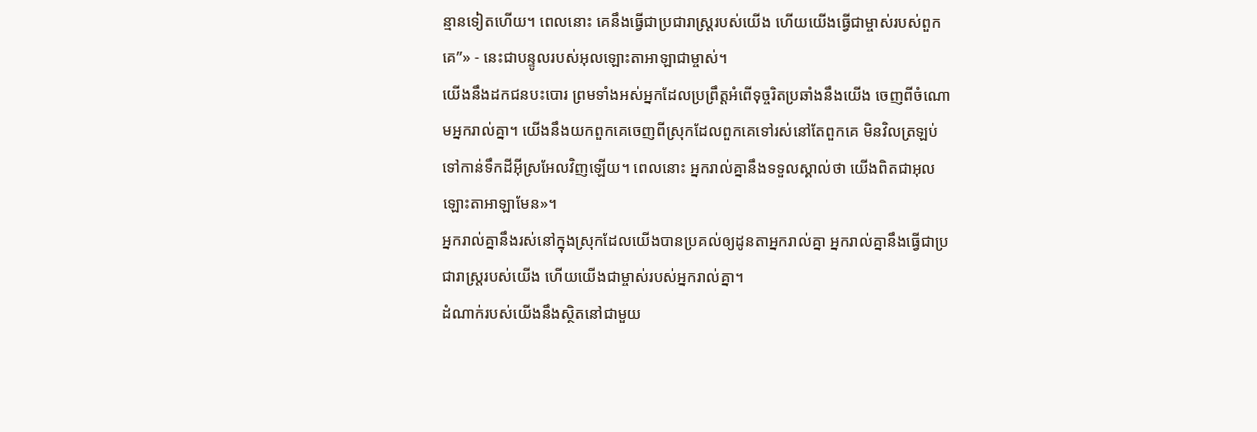ន្មានទៀតហើយ។ ពេលនោះ គេនឹងធ្វើជាប្រជារាស្ត្ររបស់យើង ហើយយើងធ្វើជាម្ចាស់របស់ពួកគេ”» - នេះជាបន្ទូលរបស់អុលឡោះតាអាឡាជាម្ចាស់។
យើងនឹងដកជនបះបោរ ព្រមទាំងអស់អ្នកដែលប្រព្រឹត្តអំពើទុច្ចរិតប្រឆាំងនឹងយើង ចេញពីចំណោមអ្នករាល់គ្នា។ យើងនឹងយកពួកគេចេញពីស្រុកដែលពួកគេទៅរស់នៅតែពួកគេ មិនវិលត្រឡប់ទៅកាន់ទឹកដីអ៊ីស្រអែលវិញឡើយ។ ពេលនោះ អ្នករាល់គ្នានឹងទទួលស្គាល់ថា យើងពិតជាអុលឡោះតាអាឡាមែន»។
អ្នករាល់គ្នានឹងរស់នៅក្នុងស្រុកដែលយើងបានប្រគល់ឲ្យដូនតាអ្នករាល់គ្នា អ្នករាល់គ្នានឹងធ្វើជាប្រជារាស្ត្ររបស់យើង ហើយយើងជាម្ចាស់របស់អ្នករាល់គ្នា។
ដំណាក់របស់យើងនឹងស្ថិតនៅជាមួយ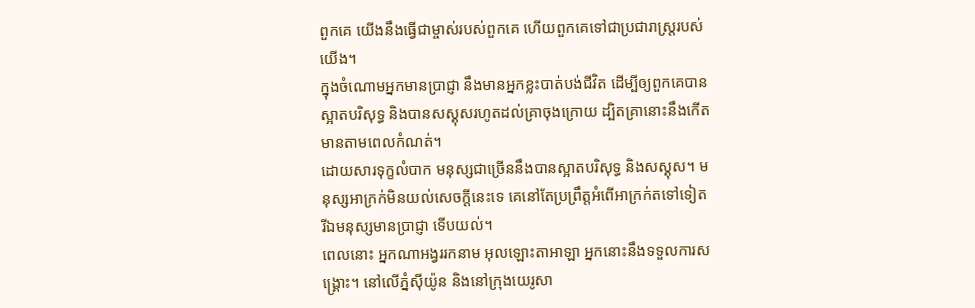ពួកគេ យើងនឹងធ្វើជាម្ចាស់របស់ពួកគេ ហើយពួកគេទៅជាប្រជារាស្ត្ររបស់យើង។
ក្នុងចំណោមអ្នកមានប្រាជ្ញា នឹងមានអ្នកខ្លះបាត់បង់ជីវិត ដើម្បីឲ្យពួកគេបានស្អាតបរិសុទ្ធ និងបានសស្គុសរហូតដល់គ្រាចុងក្រោយ ដ្បិតគ្រានោះនឹងកើតមានតាមពេលកំណត់។
ដោយសារទុក្ខលំបាក មនុស្សជាច្រើននឹងបានស្អាតបរិសុទ្ធ និងសស្គុស។ មនុស្សអាក្រក់មិនយល់សេចក្ដីនេះទេ គេនៅតែប្រព្រឹត្តអំពើអាក្រក់តទៅទៀត រីឯមនុស្សមានប្រាជ្ញា ទើបយល់។
ពេលនោះ អ្នកណាអង្វររកនាម អុលឡោះតាអាឡា អ្នកនោះនឹងទទួលការសង្គ្រោះ។ នៅលើភ្នំស៊ីយ៉ូន និងនៅក្រុងយេរូសា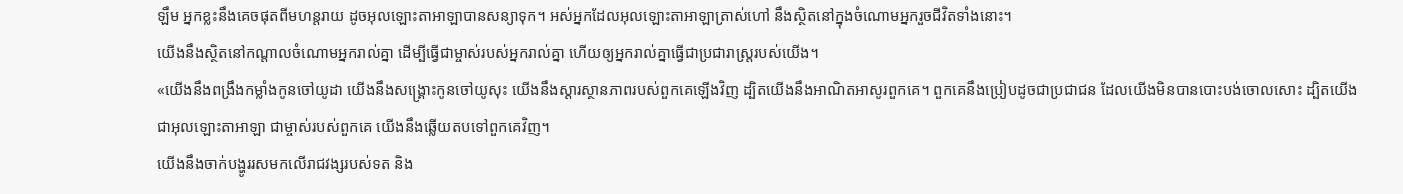ឡឹម អ្នកខ្លះនឹងគេចផុតពីមហន្តរាយ ដូចអុលឡោះតាអាឡាបានសន្យាទុក។ អស់អ្នកដែលអុលឡោះតាអាឡាត្រាស់ហៅ នឹងស្ថិតនៅក្នុងចំណោមអ្នករួចជីវិតទាំងនោះ។
យើងនឹងស្ថិតនៅកណ្តាលចំណោមអ្នករាល់គ្នា ដើម្បីធ្វើជាម្ចាស់របស់អ្នករាល់គ្នា ហើយឲ្យអ្នករាល់គ្នាធ្វើជាប្រជារាស្ត្ររបស់យើង។
«យើងនឹងពង្រឹងកម្លាំងកូនចៅយូដា យើងនឹងសង្គ្រោះកូនចៅយូសុះ យើងនឹងស្ដារស្ថានភាពរបស់ពួកគេឡើងវិញ ដ្បិតយើងនឹងអាណិតអាសូរពួកគេ។ ពួកគេនឹងប្រៀបដូចជាប្រជាជន ដែលយើងមិនបានបោះបង់ចោលសោះ ដ្បិតយើងជាអុលឡោះតាអាឡា ជាម្ចាស់របស់ពួកគេ យើងនឹងឆ្លើយតបទៅពួកគេវិញ។
យើងនឹងចាក់បង្ហូររសមកលើរាជវង្សរបស់ទត និង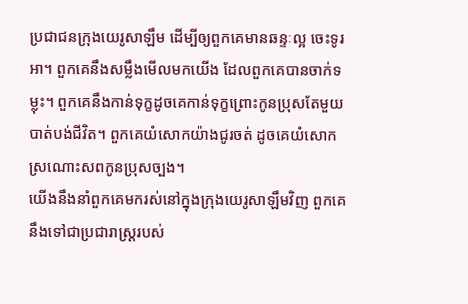ប្រជាជនក្រុងយេរូសាឡឹម ដើម្បីឲ្យពួកគេមានឆន្ទៈល្អ ចេះទូរអា។ ពួកគេនឹងសម្លឹងមើលមកយើង ដែលពួកគេបានចាក់ទម្លុះ។ ពួកគេនឹងកាន់ទុក្ខដូចគេកាន់ទុក្ខព្រោះកូនប្រុសតែមួយបាត់បង់ជីវិត។ ពួកគេយំសោកយ៉ាងជូរចត់ ដូចគេយំសោកស្រណោះសពកូនប្រុសច្បង។
យើងនឹងនាំពួកគេមករស់នៅក្នុងក្រុងយេរូសាឡឹមវិញ ពួកគេនឹងទៅជាប្រជារាស្ត្ររបស់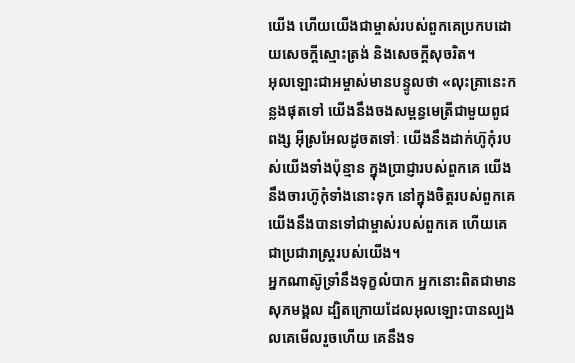យើង ហើយយើងជាម្ចាស់របស់ពួកគេប្រកបដោយសេចក្ដីស្មោះត្រង់ និងសេចក្ដីសុចរិត។
អុលឡោះជាអម្ចាស់មានបន្ទូលថា «លុះគ្រានេះកន្លងផុតទៅ យើងនឹងចងសម្ពន្ធមេត្រីជាមួយពូជពង្ស អ៊ីស្រអែលដូចតទៅៈ យើងនឹងដាក់ហ៊ូកុំរបស់យើងទាំងប៉ុន្មាន ក្នុងប្រាជ្ញារបស់ពួកគេ យើងនឹងចារហ៊ូកុំទាំងនោះទុក នៅក្នុងចិត្ដរបស់ពួកគេ យើងនឹងបានទៅជាម្ចាស់របស់ពួកគេ ហើយគេជាប្រជារាស្ដ្ររបស់យើង។
អ្នកណាស៊ូទ្រាំនឹងទុក្ខលំបាក អ្នកនោះពិតជាមានសុភមង្គល ដ្បិតក្រោយដែលអុលឡោះបានល្បងលគេមើលរួចហើយ គេនឹងទ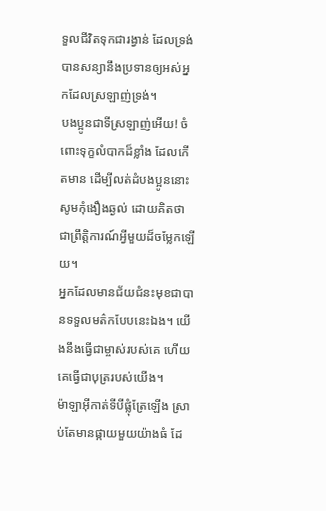ទួលជីវិតទុកជារង្វាន់ ដែលទ្រង់បានសន្យានឹងប្រទានឲ្យអស់អ្នកដែលស្រឡាញ់ទ្រង់។
បងប្អូនជាទីស្រឡាញ់អើយ! ចំពោះទុក្ខលំបាកដ៏ខ្លាំង ដែលកើតមាន ដើម្បីលត់ដំបងប្អូននោះ សូមកុំងឿងឆ្ងល់ ដោយគិតថាជាព្រឹត្ដិការណ៍អ្វីមួយដ៏ចម្លែកឡើយ។
អ្នកដែលមានជ័យជំនះមុខជាបានទទួលមត៌កបែបនេះឯង។ យើងនឹងធ្វើជាម្ចាស់របស់គេ ហើយគេធ្វើជាបុត្ររបស់យើង។
ម៉ាឡាអ៊ីកាត់ទីបីផ្លុំត្រែឡើង ស្រាប់តែមានផ្កាយមួយយ៉ាងធំ ដែ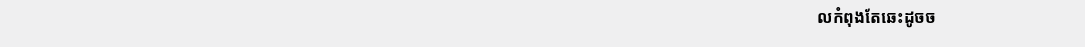លកំពុងតែឆេះដូចច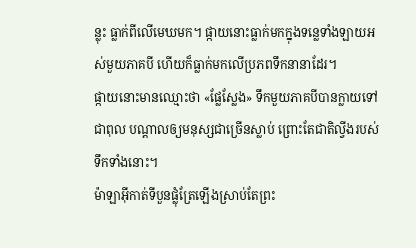ន្លុះ ធ្លាក់ពីលើមេឃមក។ ផ្កាយនោះធ្លាក់មកក្នុងទន្លេទាំងឡាយអស់មួយភាគបី ហើយក៏ធ្លាក់មកលើប្រភពទឹកនានាដែរ។
ផ្កាយនោះមានឈ្មោះថា «ផ្លែស្លែង» ទឹកមួយភាគបីបានក្លាយទៅជាពុល បណ្ដាលឲ្យមនុស្សជាច្រើនស្លាប់ ព្រោះតែជាតិល្វីងរបស់ទឹកទាំងនោះ។
ម៉ាឡាអ៊ីកាត់ទីបួនផ្លុំត្រែឡើងស្រាប់តែព្រះ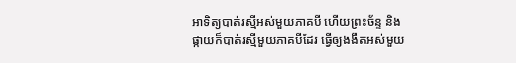អាទិត្យបាត់រស្មីអស់មួយភាគបី ហើយព្រះច័ន្ទ និងផ្កាយក៏បាត់រស្មីមួយភាគបីដែរ ធ្វើឲ្យងងឹតអស់មួយ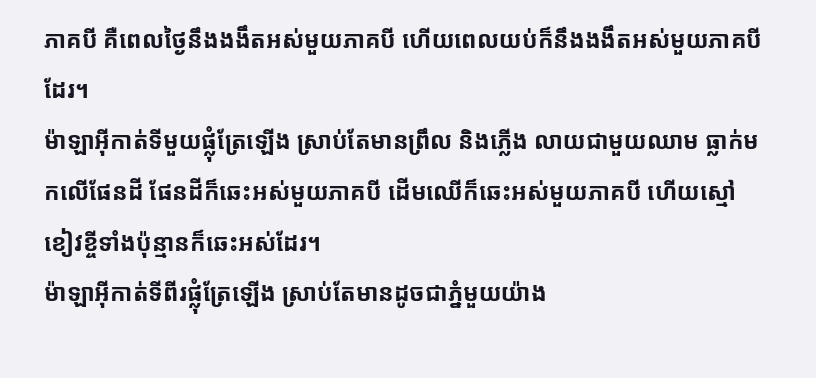ភាគបី គឺពេលថ្ងៃនឹងងងឹតអស់មួយភាគបី ហើយពេលយប់ក៏នឹងងងឹតអស់មួយភាគបីដែរ។
ម៉ាឡាអ៊ីកាត់ទីមួយផ្លុំត្រែឡើង ស្រាប់តែមានព្រឹល និងភ្លើង លាយជាមួយឈាម ធ្លាក់មកលើផែនដី ផែនដីក៏ឆេះអស់មួយភាគបី ដើមឈើក៏ឆេះអស់មួយភាគបី ហើយស្មៅខៀវខ្ចីទាំងប៉ុន្មានក៏ឆេះអស់ដែរ។
ម៉ាឡាអ៊ីកាត់ទីពីរផ្លុំត្រែឡើង ស្រាប់តែមានដូចជាភ្នំមួយយ៉ាង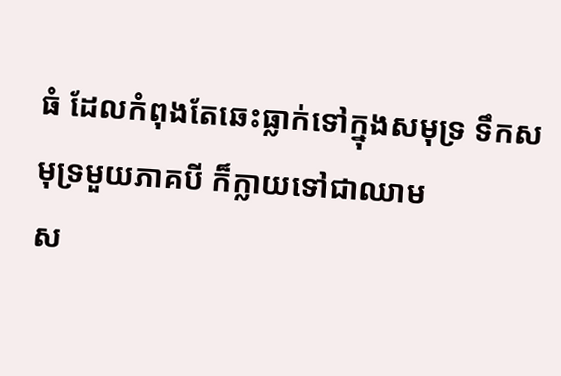ធំ ដែលកំពុងតែឆេះធ្លាក់ទៅក្នុងសមុទ្រ ទឹកសមុទ្រមួយភាគបី ក៏ក្លាយទៅជាឈាម
ស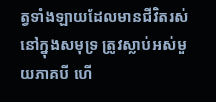ត្វទាំងឡាយដែលមានជីវិតរស់នៅក្នុងសមុទ្រ ត្រូវស្លាប់អស់មួយភាគបី ហើ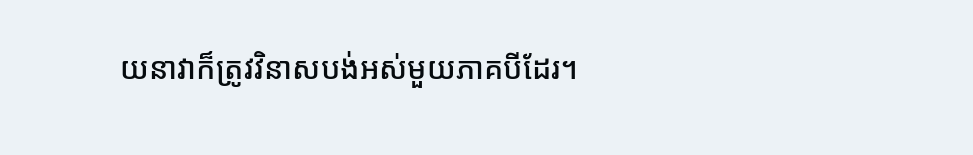យនាវាក៏ត្រូវវិនាសបង់អស់មួយភាគបីដែរ។